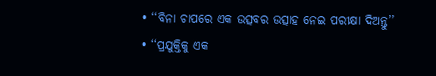• ‘‘ବିନା ଚାପରେ ଏକ ଉତ୍ସବର ଉତ୍ସାହ ନେଇ ପରୀକ୍ଷା ଦିଅନ୍ତୁ’’
• ‘‘ପ୍ରଯୁକ୍ତିକୁ ଏକ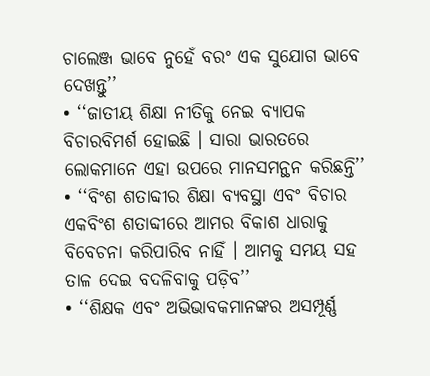ଚାଲେଞ୍ଜ ଭାବେ ନୁହେଁ ବରଂ ଏକ ସୁଯୋଗ ଭାବେ ଦେଖନ୍ତୁ’’
• ‘‘ଜାତୀୟ ଶିକ୍ଷା ନୀତିକୁ ନେଇ ବ୍ୟାପକ ବିଚାରବିମର୍ଶ ହୋଇଛି । ସାରା ଭାରତରେ ଲୋକମାନେ ଏହା ଉପରେ ମାନସମନ୍ଥନ କରିଛନ୍ତି’’
• ‘‘ବିଂଶ ଶତାବ୍ଦୀର ଶିକ୍ଷା ବ୍ୟବସ୍ଥା ଏବଂ ବିଚାର ଏକବିଂଶ ଶତାବ୍ଦୀରେ ଆମର ବିକାଶ ଧାରାକୁ ବିବେଚନା କରିପାରିବ ନାହିଁ । ଆମକୁ ସମୟ ସହ ତାଳ ଦେଇ ବଦଳିବାକୁ ପଡ଼ିବ’’
• ‘‘ଶିକ୍ଷକ ଏବଂ ଅଭିଭାବକମାନଙ୍କର ଅସମ୍ପୂର୍ଣ୍ଣ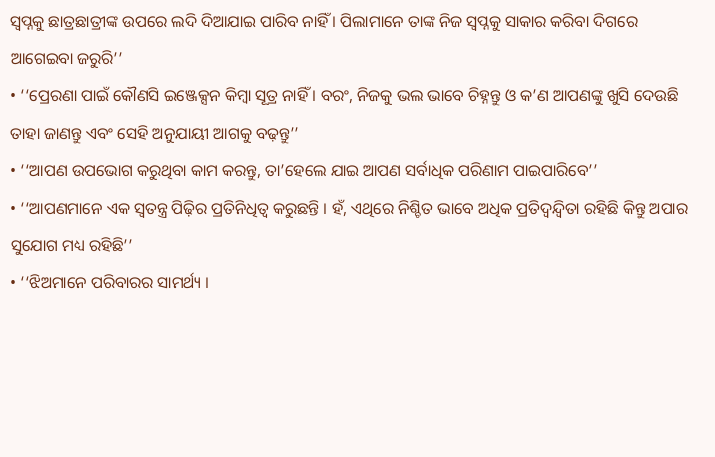ସ୍ୱପ୍ନକୁ ଛାତ୍ରଛାତ୍ରୀଙ୍କ ଉପରେ ଲଦି ଦିଆଯାଇ ପାରିବ ନାହିଁ । ପିଲାମାନେ ତାଙ୍କ ନିଜ ସ୍ୱପ୍ନକୁ ସାକାର କରିବା ଦିଗରେ ଆଗେଇବା ଜରୁରି’’
• ‘‘ପ୍ରେରଣା ପାଇଁ କୌଣସି ଇଞ୍ଜେକ୍ସନ କିମ୍ବା ସୂତ୍ର ନାହିଁ । ବରଂ, ନିଜକୁ ଭଲ ଭାବେ ଚିହ୍ନନ୍ତୁ ଓ କ’ଣ ଆପଣଙ୍କୁ ଖୁସି ଦେଉଛି ତାହା ଜାଣନ୍ତୁ ଏବଂ ସେହି ଅନୁଯାୟୀ ଆଗକୁ ବଢ଼ନ୍ତୁ’’
• ‘‘ଆପଣ ଉପଭୋଗ କରୁଥିବା କାମ କରନ୍ତୁ, ତା’ହେଲେ ଯାଇ ଆପଣ ସର୍ବାଧିକ ପରିଣାମ ପାଇପାରିବେ’’
• ‘‘ଆପଣମାନେ ଏକ ସ୍ୱତନ୍ତ୍ର ପିଢ଼ିର ପ୍ରତିନିଧିତ୍ୱ କରୁଛନ୍ତି । ହଁ, ଏଥିରେ ନିଶ୍ଚିତ ଭାବେ ଅଧିକ ପ୍ରତିଦ୍ୱନ୍ଦ୍ୱିତା ରହିଛି କିନ୍ତୁ ଅପାର ସୁଯୋଗ ମଧ୍ୟ ରହିଛି’’
• ‘‘ଝିଅମାନେ ପରିବାରର ସାମର୍ଥ୍ୟ ।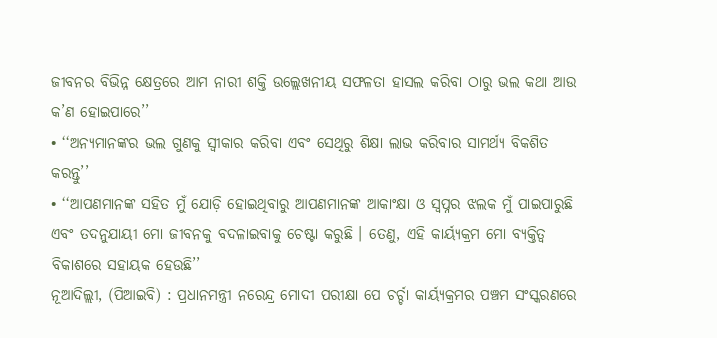ଜୀବନର ବିଭିନ୍ନ କ୍ଷେତ୍ରରେ ଆମ ନାରୀ ଶକ୍ତି ଉଲ୍ଲେଖନୀୟ ସଫଳତା ହାସଲ କରିବା ଠାରୁ ଭଲ କଥା ଆଉ କ’ଣ ହୋଇପାରେ’’
• ‘‘ଅନ୍ୟମାନଙ୍କର ଭଲ ଗୁଣକୁ ସ୍ୱୀକାର କରିବା ଏବଂ ସେଥିରୁ ଶିକ୍ଷା ଲାଭ କରିବାର ସାମର୍ଥ୍ୟ ବିକଶିତ କରନ୍ତୁ’’
• ‘‘ଆପଣମାନଙ୍କ ସହିତ ମୁଁ ଯୋଡ଼ି ହୋଇଥିବାରୁ ଆପଣମାନଙ୍କ ଆକାଂକ୍ଷା ଓ ସ୍ୱପ୍ନର ଝଲକ ମୁଁ ପାଇପାରୁଛି ଏବଂ ତଦନୁଯାୟୀ ମୋ ଜୀବନକୁ ବଦଳାଇବାକୁ ଚେଷ୍ଟା କରୁଛି । ତେଣୁ, ଏହି କାର୍ୟ୍ୟକ୍ରମ ମୋ ବ୍ୟକ୍ତିତ୍ୱ ବିକାଶରେ ସହାୟକ ହେଉଛି’’
ନୂଆଦିଲ୍ଲୀ, (ପିଆଇବି) : ପ୍ରଧାନମନ୍ତ୍ରୀ ନରେନ୍ଦ୍ର ମୋଦୀ ପରୀକ୍ଷା ପେ ଚର୍ଚ୍ଚା କାର୍ୟ୍ୟକ୍ରମର ପଞ୍ଚମ ସଂସ୍କରଣରେ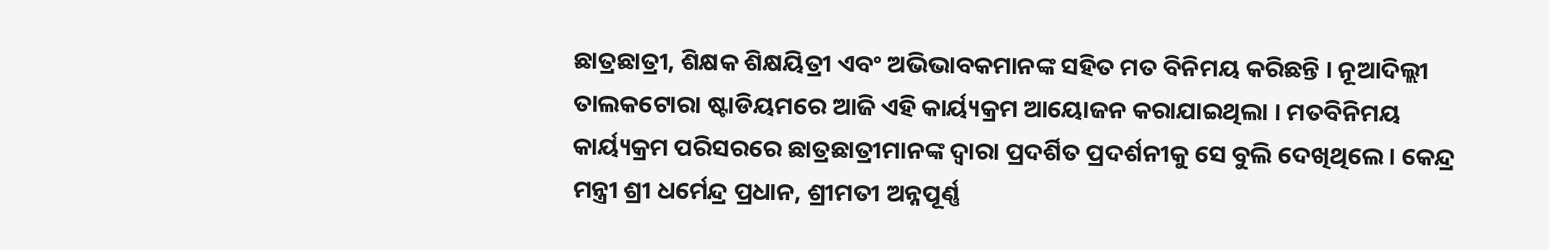ଛାତ୍ରଛାତ୍ରୀ, ଶିକ୍ଷକ ଶିକ୍ଷୟିତ୍ରୀ ଏବଂ ଅଭିଭାବକମାନଙ୍କ ସହିତ ମତ ବିନିମୟ କରିଛନ୍ତି । ନୂଆଦିଲ୍ଲୀ ତାଲକଟୋରା ଷ୍ଟାଡିୟମରେ ଆଜି ଏହି କାର୍ୟ୍ୟକ୍ରମ ଆୟୋଜନ କରାଯାଇଥିଲା । ମତବିନିମୟ କାର୍ୟ୍ୟକ୍ରମ ପରିସରରେ ଛାତ୍ରଛାତ୍ରୀମାନଙ୍କ ଦ୍ୱାରା ପ୍ରଦର୍ଶିତ ପ୍ରଦର୍ଶନୀକୁ ସେ ବୁଲି ଦେଖିଥିଲେ । କେନ୍ଦ୍ର ମନ୍ତ୍ରୀ ଶ୍ରୀ ଧର୍ମେନ୍ଦ୍ର ପ୍ରଧାନ, ଶ୍ରୀମତୀ ଅନ୍ନପୂର୍ଣ୍ଣ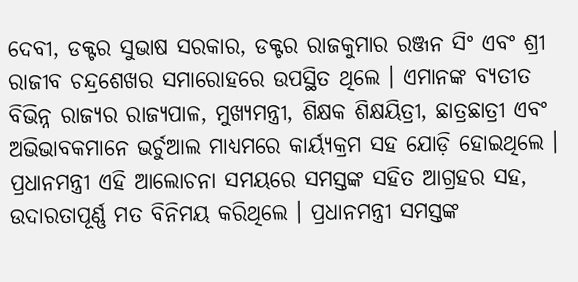ଦେବୀ, ଡକ୍ଟର ସୁଭାଷ ସରକାର, ଡକ୍ଟର ରାଜକୁମାର ରଞ୍ଜନ ସିଂ ଏବଂ ଶ୍ରୀ ରାଜୀବ ଚନ୍ଦ୍ରଶେଖର ସମାରୋହରେ ଉପସ୍ଥିତ ଥିଲେ । ଏମାନଙ୍କ ବ୍ୟତୀତ ବିଭିନ୍ନ ରାଜ୍ୟର ରାଜ୍ୟପାଳ, ମୁଖ୍ୟମନ୍ତ୍ରୀ, ଶିକ୍ଷକ ଶିକ୍ଷୟିତ୍ରୀ, ଛାତ୍ରଛାତ୍ରୀ ଏବଂ ଅଭିଭାବକମାନେ ଭର୍ଚୁଆଲ ମାଧ୍ୟମରେ କାର୍ୟ୍ୟକ୍ରମ ସହ ଯୋଡ଼ି ହୋଇଥିଲେ । ପ୍ରଧାନମନ୍ତ୍ରୀ ଏହି ଆଲୋଚନା ସମୟରେ ସମସ୍ତଙ୍କ ସହିତ ଆଗ୍ରହର ସହ, ଉଦାରତାପୂର୍ଣ୍ଣ ମତ ବିନିମୟ କରିଥିଲେ । ପ୍ରଧାନମନ୍ତ୍ରୀ ସମସ୍ତଙ୍କ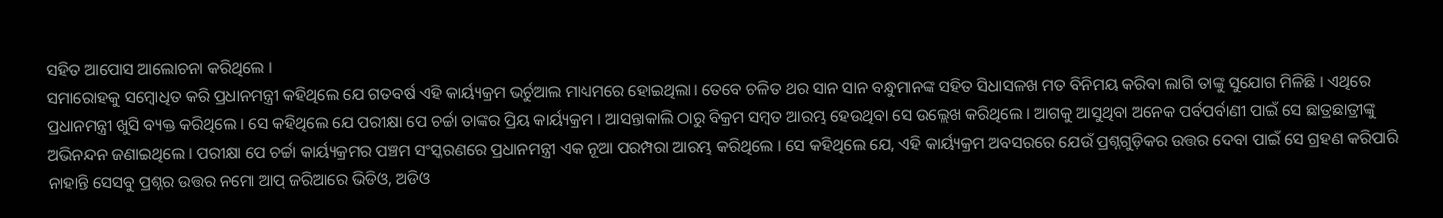ସହିତ ଆପୋସ ଆଲୋଚନା କରିଥିଲେ ।
ସମାରୋହକୁ ସମ୍ବୋଧିତ କରି ପ୍ରଧାନମନ୍ତ୍ରୀ କହିଥିଲେ ଯେ ଗତବର୍ଷ ଏହି କାର୍ୟ୍ୟକ୍ରମ ଭର୍ଚୁଆଲ ମାଧ୍ୟମରେ ହୋଇଥିଲା। ତେବେ ଚଳିତ ଥର ସାନ ସାନ ବନ୍ଧୁମାନଙ୍କ ସହିତ ସିଧାସଳଖ ମତ ବିନିମୟ କରିବା ଲାଗି ତାଙ୍କୁ ସୁଯୋଗ ମିଳିଛି । ଏଥିରେ ପ୍ରଧାନମନ୍ତ୍ରୀ ଖୁସି ବ୍ୟକ୍ତ କରିଥିଲେ । ସେ କହିଥିଲେ ଯେ ପରୀକ୍ଷା ପେ ଚର୍ଚ୍ଚା ତାଙ୍କର ପ୍ରିୟ କାର୍ୟ୍ୟକ୍ରମ । ଆସନ୍ତାକାଲି ଠାରୁ ବିକ୍ରମ ସମ୍ବତ ଆରମ୍ଭ ହେଉଥିବା ସେ ଉଲ୍ଲେଖ କରିଥିଲେ । ଆଗକୁ ଆସୁଥିବା ଅନେକ ପର୍ବପର୍ବାଣୀ ପାଇଁ ସେ ଛାତ୍ରଛାତ୍ରୀଙ୍କୁ ଅଭିନନ୍ଦନ ଜଣାଇଥିଲେ । ପରୀକ୍ଷା ପେ ଚର୍ଚ୍ଚା କାର୍ୟ୍ୟକ୍ରମର ପଞ୍ଚମ ସଂସ୍କରଣରେ ପ୍ରଧାନମନ୍ତ୍ରୀ ଏକ ନୂଆ ପରମ୍ପରା ଆରମ୍ଭ କରିଥିଲେ । ସେ କହିଥିଲେ ଯେ, ଏହି କାର୍ୟ୍ୟକ୍ରମ ଅବସରରେ ଯେଉଁ ପ୍ରଶ୍ନଗୁଡ଼ିକର ଉତ୍ତର ଦେବା ପାଇଁ ସେ ଗ୍ରହଣ କରିପାରି ନାହାନ୍ତି ସେସବୁ ପ୍ରଶ୍ନର ଉତ୍ତର ନମୋ ଆପ୍ ଜରିଆରେ ଭିଡିଓ, ଅଡିଓ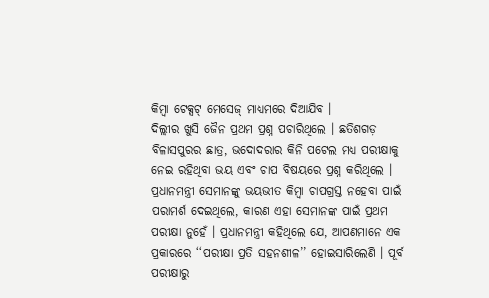କିମ୍ବା ଟେକ୍ସଟ୍ ମେସେଜ୍ ମାଧ୍ୟମରେ ଦିଆଯିବ ।
ଦିଲ୍ଲୀର ଖୁସି ଜୈନ ପ୍ରଥମ ପ୍ରଶ୍ନ ପଚାରିଥିଲେ । ଛତିଶଗଡ଼ ବିଳାସପୁରର ଛାତ୍ର, ଭଦୋଦରାର କିନି ପଟେଲ ମଧ୍ୟ ପରୀକ୍ଷାକୁ ନେଇ ରହିଥିବା ଭୟ ଏବଂ ଚାପ ବିଷୟରେ ପ୍ରଶ୍ନ କରିଥିଲେ । ପ୍ରଧାନମନ୍ତ୍ରୀ ସେମାନଙ୍କୁ ଭୟଭୀତ କିମ୍ବା ଚାପଗ୍ରସ୍ତ ନହେବା ପାଇଁ ପରାମର୍ଶ ଦେଇଥିଲେ, କାରଣ ଏହା ସେମାନଙ୍କ ପାଇଁ ପ୍ରଥମ ପରୀକ୍ଷା ନୁହେଁ । ପ୍ରଧାନମନ୍ତ୍ରୀ କହିଥିଲେ ଯେ, ଆପଣମାନେ ଏକ ପ୍ରକାରରେ ‘‘ପରୀକ୍ଷା ପ୍ରତି ସହନଶୀଳ’’ ହୋଇସାରିଲେଣି । ପୂର୍ବ ପରୀକ୍ଷାରୁ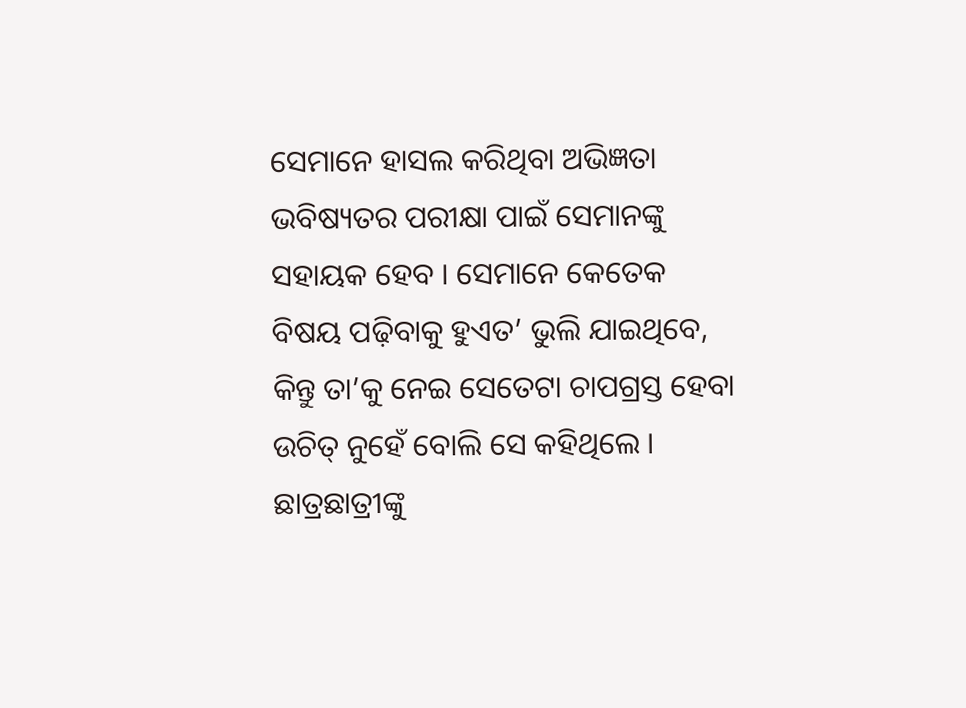ସେମାନେ ହାସଲ କରିଥିବା ଅଭିଜ୍ଞତା ଭବିଷ୍ୟତର ପରୀକ୍ଷା ପାଇଁ ସେମାନଙ୍କୁ ସହାୟକ ହେବ । ସେମାନେ କେତେକ ବିଷୟ ପଢ଼ିବାକୁ ହୁଏତ’ ଭୁଲି ଯାଇଥିବେ, କିନ୍ତୁ ତା’କୁ ନେଇ ସେତେଟା ଚାପଗ୍ରସ୍ତ ହେବା ଉଚିତ୍ ନୁହେଁ ବୋଲି ସେ କହିଥିଲେ । ଛାତ୍ରଛାତ୍ରୀଙ୍କୁ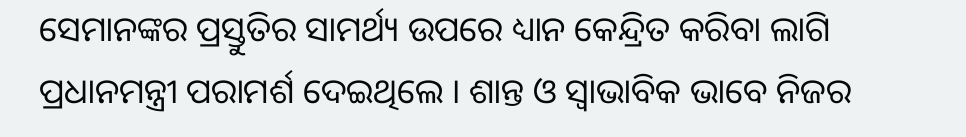ସେମାନଙ୍କର ପ୍ରସ୍ତୁତିର ସାମର୍ଥ୍ୟ ଉପରେ ଧ୍ୟାନ କେନ୍ଦ୍ରିତ କରିବା ଲାଗି ପ୍ରଧାନମନ୍ତ୍ରୀ ପରାମର୍ଶ ଦେଇଥିଲେ । ଶାନ୍ତ ଓ ସ୍ୱାଭାବିକ ଭାବେ ନିଜର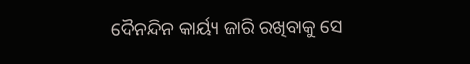ଦୈନନ୍ଦିନ କାର୍ୟ୍ୟ ଜାରି ରଖିବାକୁ ସେ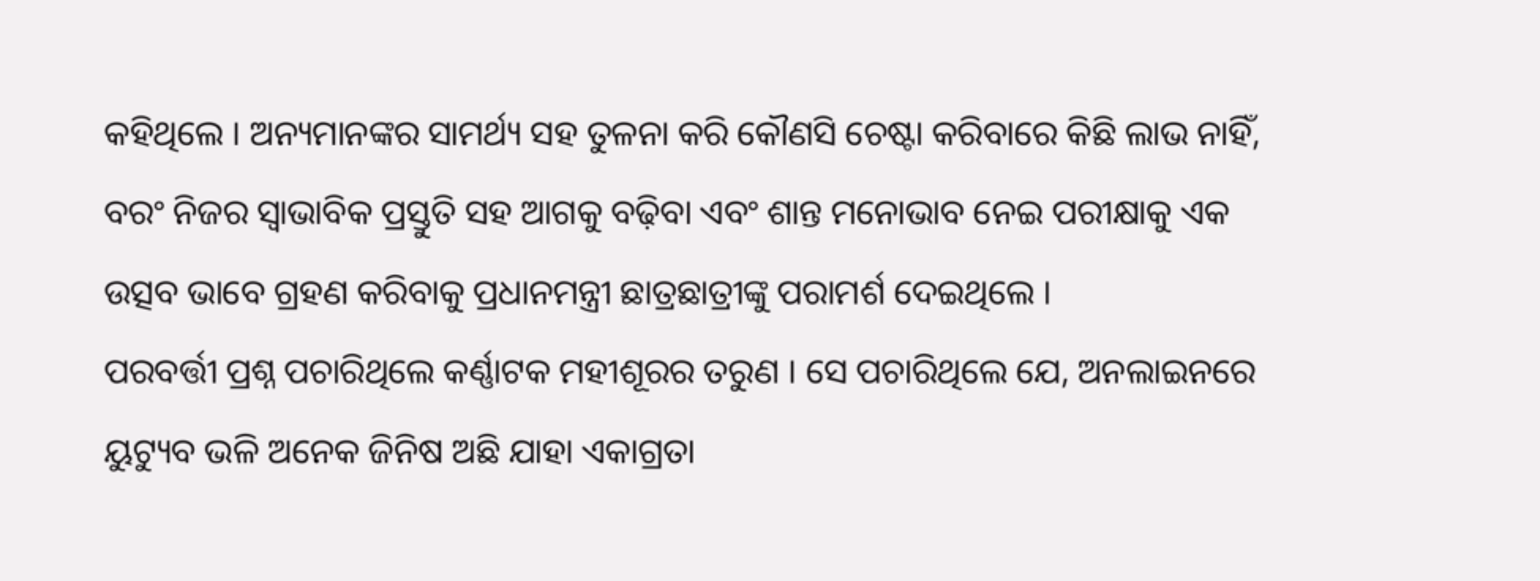କହିଥିଲେ । ଅନ୍ୟମାନଙ୍କର ସାମର୍ଥ୍ୟ ସହ ତୁଳନା କରି କୌଣସି ଚେଷ୍ଟା କରିବାରେ କିଛି ଲାଭ ନାହିଁ, ବରଂ ନିଜର ସ୍ୱାଭାବିକ ପ୍ରସ୍ତୁତି ସହ ଆଗକୁ ବଢ଼ିବା ଏବଂ ଶାନ୍ତ ମନୋଭାବ ନେଇ ପରୀକ୍ଷାକୁ ଏକ ଉତ୍ସବ ଭାବେ ଗ୍ରହଣ କରିବାକୁ ପ୍ରଧାନମନ୍ତ୍ରୀ ଛାତ୍ରଛାତ୍ରୀଙ୍କୁ ପରାମର୍ଶ ଦେଇଥିଲେ ।
ପରବର୍ତ୍ତୀ ପ୍ରଶ୍ନ ପଚାରିଥିଲେ କର୍ଣ୍ଣାଟକ ମହୀଶୂରର ତରୁଣ । ସେ ପଚାରିଥିଲେ ଯେ, ଅନଲାଇନରେ ୟୁଟ୍ୟୁବ ଭଳି ଅନେକ ଜିନିଷ ଅଛି ଯାହା ଏକାଗ୍ରତା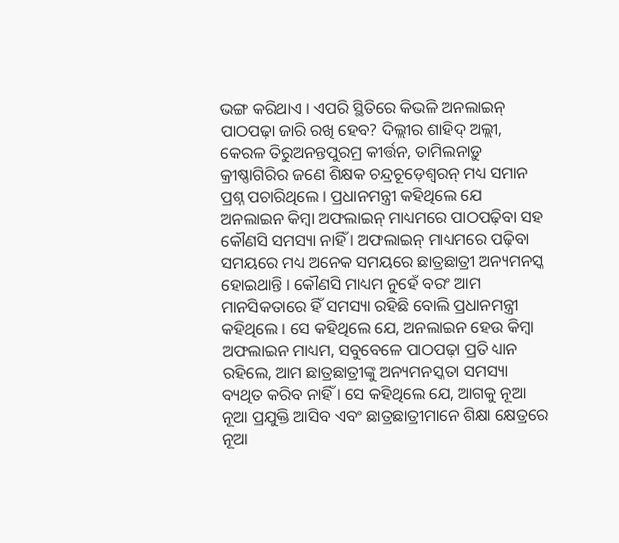ଭଙ୍ଗ କରିଥାଏ । ଏପରି ସ୍ଥିତିରେ କିଭଳି ଅନଲାଇନ୍ ପାଠପଢ଼ା ଜାରି ରଖି ହେବ? ଦିଲ୍ଲୀର ଶାହିଦ୍ ଅଲ୍ଲୀ, କେରଳ ତିରୁଅନନ୍ତପୁରମ୍ର କୀର୍ତ୍ତନ, ତାମିଲନାଡ଼ୁ କ୍ରୀଷ୍ଣାଗିରିର ଜଣେ ଶିକ୍ଷକ ଚନ୍ଦ୍ରଚୂଡ଼େଶ୍ୱରନ୍ ମଧ୍ୟ ସମାନ ପ୍ରଶ୍ନ ପଚାରିଥିଲେ । ପ୍ରଧାନମନ୍ତ୍ରୀ କହିଥିଲେ ଯେ ଅନଲାଇନ କିମ୍ବା ଅଫଲାଇନ୍ ମାଧ୍ୟମରେ ପାଠପଢ଼ିବା ସହ କୌଣସି ସମସ୍ୟା ନାହିଁ । ଅଫଲାଇନ୍ ମାଧ୍ୟମରେ ପଢ଼ିବା ସମୟରେ ମଧ୍ୟ ଅନେକ ସମୟରେ ଛାତ୍ରଛାତ୍ରୀ ଅନ୍ୟମନସ୍କ ହୋଇଥାନ୍ତି । କୌଣସି ମାଧ୍ୟମ ନୁହେଁ ବରଂ ଆମ ମାନସିକତାରେ ହିଁ ସମସ୍ୟା ରହିଛି ବୋଲି ପ୍ରଧାନମନ୍ତ୍ରୀ କହିଥିଲେ । ସେ କହିଥିଲେ ଯେ, ଅନଲାଇନ ହେଉ କିମ୍ବା ଅଫଲାଇନ ମାଧ୍ୟମ, ସବୁବେଳେ ପାଠପଢ଼ା ପ୍ରତି ଧ୍ୟାନ ରହିଲେ, ଆମ ଛାତ୍ରଛାତ୍ରୀଙ୍କୁ ଅନ୍ୟମନସ୍କତା ସମସ୍ୟା ବ୍ୟଥିତ କରିବ ନାହିଁ । ସେ କହିଥିଲେ ଯେ, ଆଗକୁ ନୂଆ ନୂଆ ପ୍ରଯୁକ୍ତି ଆସିବ ଏବଂ ଛାତ୍ରଛାତ୍ରୀମାନେ ଶିକ୍ଷା କ୍ଷେତ୍ରରେ ନୂଆ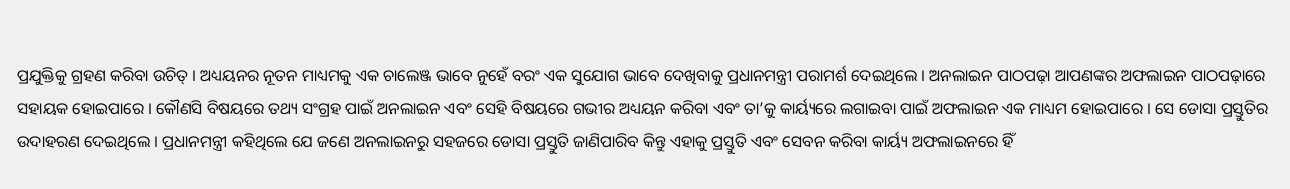ପ୍ରଯୁକ୍ତିକୁ ଗ୍ରହଣ କରିବା ଉଚିତ୍ । ଅଧ୍ୟୟନର ନୂତନ ମାଧ୍ୟମକୁ ଏକ ଚାଲେଞ୍ଜ ଭାବେ ନୁହେଁ ବରଂ ଏକ ସୁଯୋଗ ଭାବେ ଦେଖିବାକୁ ପ୍ରଧାନମନ୍ତ୍ରୀ ପରାମର୍ଶ ଦେଇଥିଲେ । ଅନଲାଇନ ପାଠପଢ଼ା ଆପଣଙ୍କର ଅଫଲାଇନ ପାଠପଢ଼ାରେ ସହାୟକ ହୋଇପାରେ । କୌଣସି ବିଷୟରେ ତଥ୍ୟ ସଂଗ୍ରହ ପାଇଁ ଅନଲାଇନ ଏବଂ ସେହି ବିଷୟରେ ଗଭୀର ଅଧ୍ୟୟନ କରିବା ଏବଂ ତା’କୁ କାର୍ୟ୍ୟରେ ଲଗାଇବା ପାଇଁ ଅଫଲାଇନ ଏକ ମାଧ୍ୟମ ହୋଇପାରେ । ସେ ଡୋସା ପ୍ରସ୍ତୁତିର ଉଦାହରଣ ଦେଇଥିଲେ । ପ୍ରଧାନମନ୍ତ୍ରୀ କହିଥିଲେ ଯେ ଜଣେ ଅନଲାଇନରୁ ସହଜରେ ଡୋସା ପ୍ରସ୍ତୁତି ଜାଣିପାରିବ କିନ୍ତୁ ଏହାକୁ ପ୍ରସ୍ତୁତି ଏବଂ ସେବନ କରିବା କାର୍ୟ୍ୟ ଅଫଲାଇନରେ ହିଁ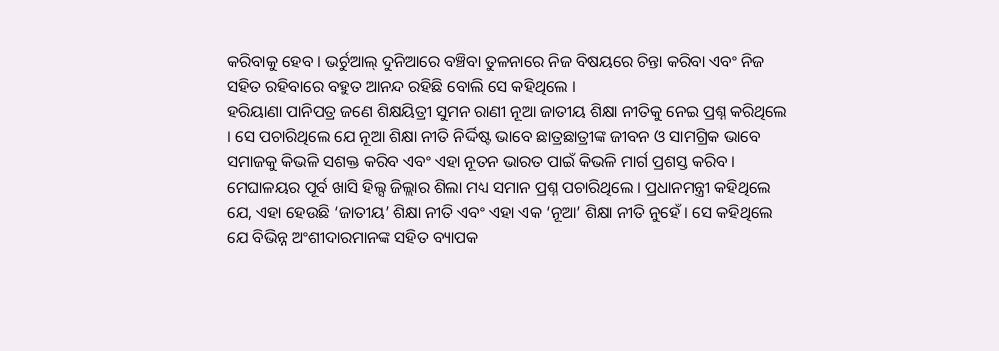କରିବାକୁ ହେବ । ଭର୍ଚୁଆଲ୍ ଦୁନିଆରେ ବଞ୍ଚିବା ତୁଳନାରେ ନିଜ ବିଷୟରେ ଚିନ୍ତା କରିବା ଏବଂ ନିଜ ସହିତ ରହିବାରେ ବହୁତ ଆନନ୍ଦ ରହିଛି ବୋଲି ସେ କହିଥିଲେ ।
ହରିୟାଣା ପାନିପତ୍ର ଜଣେ ଶିକ୍ଷୟିତ୍ରୀ ସୁମନ ରାଣୀ ନୂଆ ଜାତୀୟ ଶିକ୍ଷା ନୀତିକୁ ନେଇ ପ୍ରଶ୍ନ କରିଥିଲେ । ସେ ପଚାରିଥିଲେ ଯେ ନୂଆ ଶିକ୍ଷା ନୀତି ନିର୍ଦ୍ଦିଷ୍ଟ ଭାବେ ଛାତ୍ରଛାତ୍ରୀଙ୍କ ଜୀବନ ଓ ସାମଗ୍ରିକ ଭାବେ ସମାଜକୁ କିଭଳି ସଶକ୍ତ କରିବ ଏବଂ ଏହା ନୂତନ ଭାରତ ପାଇଁ କିଭଳି ମାର୍ଗ ପ୍ରଶସ୍ତ କରିବ । ମେଘାଳୟର ପୂର୍ବ ଖାସି ହିଲ୍ସ ଜିଲ୍ଲାର ଶିଲା ମଧ୍ୟ ସମାନ ପ୍ରଶ୍ନ ପଚାରିଥିଲେ । ପ୍ରଧାନମନ୍ତ୍ରୀ କହିଥିଲେ ଯେ, ଏହା ହେଉଛି ‘ଜାତୀୟ’ ଶିକ୍ଷା ନୀତି ଏବଂ ଏହା ଏକ ‘ନୂଆ’ ଶିକ୍ଷା ନୀତି ନୁହେଁ । ସେ କହିଥିଲେ ଯେ ବିଭିନ୍ନ ଅଂଶୀଦାରମାନଙ୍କ ସହିତ ବ୍ୟାପକ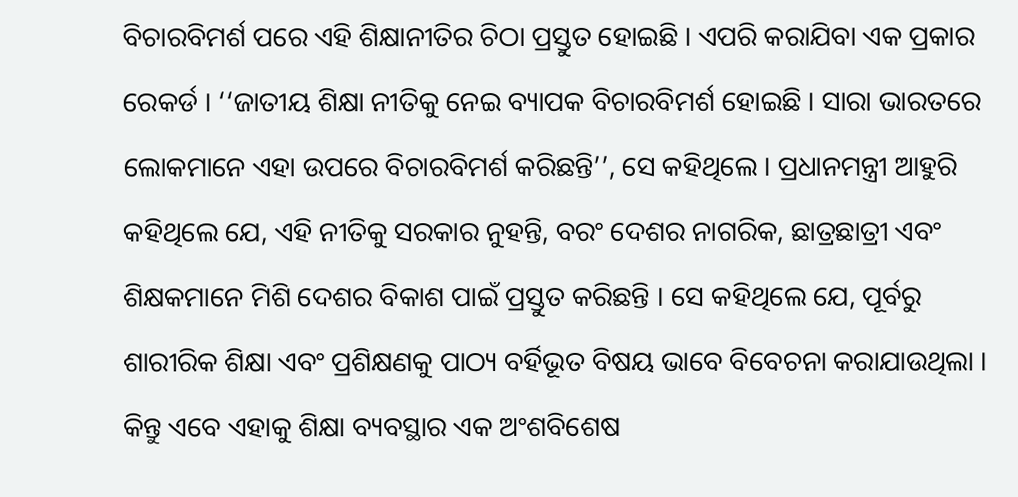ବିଚାରବିମର୍ଶ ପରେ ଏହି ଶିକ୍ଷାନୀତିର ଚିଠା ପ୍ରସ୍ତୁତ ହୋଇଛି । ଏପରି କରାଯିବା ଏକ ପ୍ରକାର ରେକର୍ଡ । ‘‘ଜାତୀୟ ଶିକ୍ଷା ନୀତିକୁ ନେଇ ବ୍ୟାପକ ବିଚାରବିମର୍ଶ ହୋଇଛି । ସାରା ଭାରତରେ ଲୋକମାନେ ଏହା ଉପରେ ବିଚାରବିମର୍ଶ କରିଛନ୍ତି’’, ସେ କହିଥିଲେ । ପ୍ରଧାନମନ୍ତ୍ରୀ ଆହୁରି କହିଥିଲେ ଯେ, ଏହି ନୀତିକୁ ସରକାର ନୁହନ୍ତି, ବରଂ ଦେଶର ନାଗରିକ, ଛାତ୍ରଛାତ୍ରୀ ଏବଂ ଶିକ୍ଷକମାନେ ମିଶି ଦେଶର ବିକାଶ ପାଇଁ ପ୍ରସ୍ତୁତ କରିଛନ୍ତି । ସେ କହିଥିଲେ ଯେ, ପୂର୍ବରୁ ଶାରୀରିକ ଶିକ୍ଷା ଏବଂ ପ୍ରଶିକ୍ଷଣକୁ ପାଠ୍ୟ ବର୍ହିଭୂତ ବିଷୟ ଭାବେ ବିବେଚନା କରାଯାଉଥିଲା । କିନ୍ତୁ ଏବେ ଏହାକୁ ଶିକ୍ଷା ବ୍ୟବସ୍ଥାର ଏକ ଅଂଶବିଶେଷ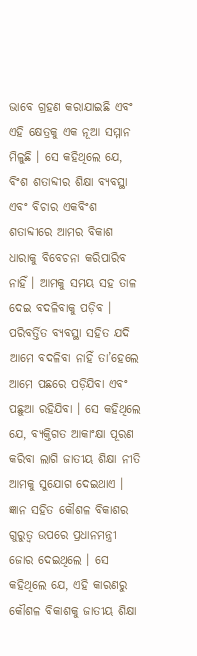ଭାବେ ଗ୍ରହଣ କରାଯାଇଛି ଏବଂ ଏହି କ୍ଷେତ୍ରକୁ ଏକ ନୂଆ ସମ୍ମାନ ମିଳୁଛି । ସେ କହିଥିଲେ ଯେ, ବିଂଶ ଶତାବ୍ଦୀର ଶିକ୍ଷା ବ୍ୟବସ୍ଥା ଏବଂ ବିଚାର ଏକବିଂଶ ଶତାବ୍ଦୀରେ ଆମର ବିକାଶ ଧାରାକୁ ବିବେଚନା କରିପାରିବ ନାହିଁ । ଆମକୁ ସମୟ ସହ ତାଳ ଦେଇ ବଦଳିବାକୁ ପଡ଼ିବ । ପରିବର୍ତ୍ତିତ ବ୍ୟବସ୍ଥା ସହିତ ଯଦି ଆମେ ବଦଳିବା ନାହିଁ ତା’ହେଲେ ଆମେ ପଛରେ ପଡ଼ିଯିବା ଏବଂ ପଛୁଆ ରହିଯିବା । ସେ କହିଥିଲେ ଯେ, ବ୍ୟକ୍ତିଗତ ଆକାଂକ୍ଷା ପୂରଣ କରିବା ଲାଗି ଜାତୀୟ ଶିକ୍ଷା ନୀତି ଆମକୁ ସୁଯୋଗ ଦେଇଥାଏ । ଜ୍ଞାନ ସହିତ କୌଶଳ ବିକାଶର ଗୁରୁତ୍ୱ ଉପରେ ପ୍ରଧାନମନ୍ତ୍ରୀ ଜୋର ଦେଇଥିଲେ । ସେ କହିଥିଲେ ଯେ, ଏହି କାରଣରୁ କୌଶଳ ବିକାଶକୁ ଜାତୀୟ ଶିକ୍ଷା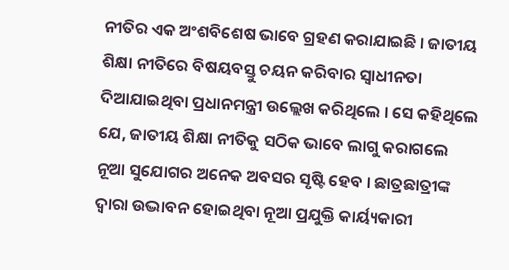ନୀତିର ଏକ ଅଂଶବିଶେଷ ଭାବେ ଗ୍ରହଣ କରାଯାଇଛି । ଜାତୀୟ ଶିକ୍ଷା ନୀତିରେ ବିଷୟବସ୍ତୁ ଚୟନ କରିବାର ସ୍ୱାଧୀନତା ଦିଆଯାଇଥିବା ପ୍ରଧାନମନ୍ତ୍ରୀ ଉଲ୍ଲେଖ କରିଥିଲେ । ସେ କହିଥିଲେ ଯେ, ଜାତୀୟ ଶିକ୍ଷା ନୀତିକୁ ସଠିକ ଭାବେ ଲାଗୁ କରାଗଲେ ନୂଆ ସୁଯୋଗର ଅନେକ ଅବସର ସୃଷ୍ଟି ହେବ । ଛାତ୍ରଛାତ୍ରୀଙ୍କ ଦ୍ୱାରା ଉଦ୍ଭାବନ ହୋଇଥିବା ନୂଆ ପ୍ରଯୁକ୍ତି କାର୍ୟ୍ୟକାରୀ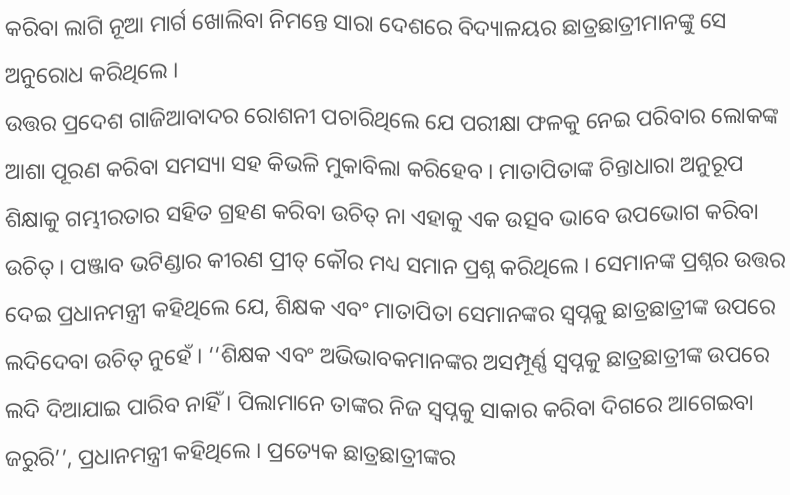କରିବା ଲାଗି ନୂଆ ମାର୍ଗ ଖୋଲିବା ନିମନ୍ତେ ସାରା ଦେଶରେ ବିଦ୍ୟାଳୟର ଛାତ୍ରଛାତ୍ରୀମାନଙ୍କୁ ସେ ଅନୁରୋଧ କରିଥିଲେ ।
ଉତ୍ତର ପ୍ରଦେଶ ଗାଜିଆବାଦର ରୋଶନୀ ପଚାରିଥିଲେ ଯେ ପରୀକ୍ଷା ଫଳକୁ ନେଇ ପରିବାର ଲୋକଙ୍କ ଆଶା ପୂରଣ କରିବା ସମସ୍ୟା ସହ କିଭଳି ମୁକାବିଲା କରିହେବ । ମାତାପିତାଙ୍କ ଚିନ୍ତାଧାରା ଅନୁରୂପ ଶିକ୍ଷାକୁ ଗମ୍ଭୀରତାର ସହିତ ଗ୍ରହଣ କରିବା ଉଚିତ୍ ନା ଏହାକୁ ଏକ ଉତ୍ସବ ଭାବେ ଉପଭୋଗ କରିବା ଉଚିତ୍ । ପଞ୍ଜାବ ଭଟିଣ୍ଡାର କୀରଣ ପ୍ରୀତ୍ କୌର ମଧ୍ୟ ସମାନ ପ୍ରଶ୍ନ କରିଥିଲେ । ସେମାନଙ୍କ ପ୍ରଶ୍ନର ଉତ୍ତର ଦେଇ ପ୍ରଧାନମନ୍ତ୍ରୀ କହିଥିଲେ ଯେ, ଶିକ୍ଷକ ଏବଂ ମାତାପିତା ସେମାନଙ୍କର ସ୍ୱପ୍ନକୁ ଛାତ୍ରଛାତ୍ରୀଙ୍କ ଉପରେ ଲଦିଦେବା ଉଚିତ୍ ନୁହେଁ । ‘‘ଶିକ୍ଷକ ଏବଂ ଅଭିଭାବକମାନଙ୍କର ଅସମ୍ପୂର୍ଣ୍ଣ ସ୍ୱପ୍ନକୁ ଛାତ୍ରଛାତ୍ରୀଙ୍କ ଉପରେ ଲଦି ଦିଆଯାଇ ପାରିବ ନାହିଁ । ପିଲାମାନେ ତାଙ୍କର ନିଜ ସ୍ୱପ୍ନକୁ ସାକାର କରିବା ଦିଗରେ ଆଗେଇବା ଜରୁରି’’, ପ୍ରଧାନମନ୍ତ୍ରୀ କହିଥିଲେ । ପ୍ରତ୍ୟେକ ଛାତ୍ରଛାତ୍ରୀଙ୍କର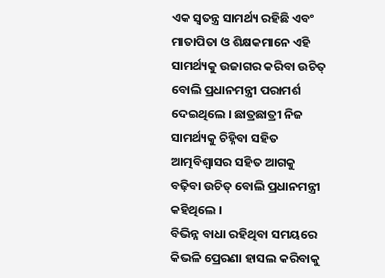ଏକ ସ୍ୱତନ୍ତ୍ର ସାମର୍ଥ୍ୟ ରହିଛି ଏବଂ ମାତାପିତା ଓ ଶିକ୍ଷକମାନେ ଏହି ସାମର୍ଥ୍ୟକୁ ଉଜାଗର କରିବା ଉଚିତ୍ ବୋଲି ପ୍ରଧାନମନ୍ତ୍ରୀ ପରାମର୍ଶ ଦେଇଥିଲେ । ଛାତ୍ରଛାତ୍ରୀ ନିଜ ସାମର୍ଥ୍ୟକୁ ଚିହ୍ନିବା ସହିତ ଆତ୍ମବିଶ୍ବାସର ସହିତ ଆଗକୁ ବଢ଼ିବା ଉଚିତ୍ ବୋଲି ପ୍ରଧାନମନ୍ତ୍ରୀ କହିଥିଲେ ।
ବିଭିନ୍ନ ବାଧା ରହିଥିବା ସମୟରେ କିଭଳି ପ୍ରେରଣା ହାସଲ କରିବାକୁ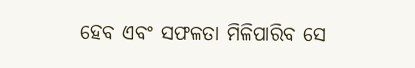ହେବ ଏବଂ ସଫଳତା ମିଳିପାରିବ ସେ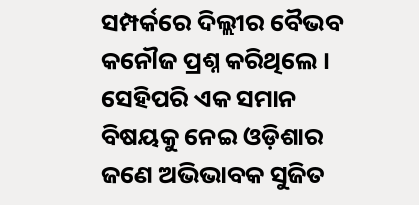ସମ୍ପର୍କରେ ଦିଲ୍ଲୀର ବୈଭବ କନୌଜ ପ୍ରଶ୍ନ କରିଥିଲେ । ସେହିପରି ଏକ ସମାନ ବିଷୟକୁ ନେଇ ଓଡ଼ିଶାର ଜଣେ ଅଭିଭାବକ ସୁଜିତ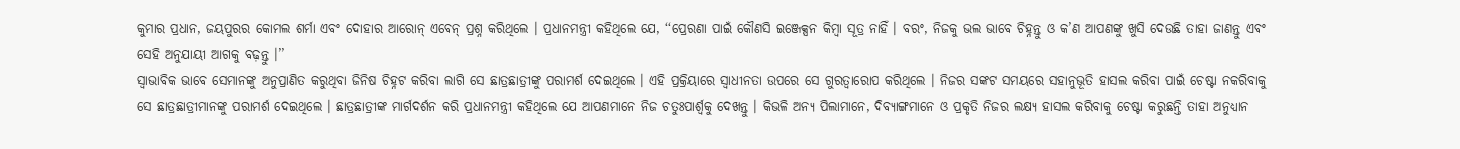କୁମାର ପ୍ରଧାନ, ଜୟପୁରର କୋମଲ ଶର୍ମା ଏବଂ ଦୋହାର ଆରୋନ୍ ଏବେନ୍ ପ୍ରଶ୍ନ କରିଥିଲେ । ପ୍ରଧାନମନ୍ତ୍ରୀ କହିଥିଲେ ଯେ, ‘‘ପ୍ରେରଣା ପାଇଁ କୌଣସି ଇଞ୍ଜେକ୍ସନ କିମ୍ବା ସୂତ୍ର ନାହିଁ । ବରଂ, ନିଜକୁ ଭଲ ଭାବେ ଚିହ୍ନନ୍ତୁ ଓ କ’ଣ ଆପଣଙ୍କୁ ଖୁସି ଦେଉଛି ତାହା ଜାଣନ୍ତୁ ଏବଂ ସେହି ଅନୁଯାୟୀ ଆଗକୁ ବଢ଼ନ୍ତୁ ।’’
ସ୍ୱାଭାବିକ ଭାବେ ସେମାନଙ୍କୁ ଅନୁପ୍ରାଣିତ କରୁଥିବା ଜିନିଷ ଚିହ୍ନଟ କରିବା ଲାଗି ସେ ଛାତ୍ରଛାତ୍ରୀଙ୍କୁ ପରାମର୍ଶ ଦେଇଥିଲେ । ଏହି ପ୍ରକ୍ରିୟାରେ ସ୍ୱାଧୀନତା ଉପରେ ସେ ଗୁରତ୍ୱାରୋପ କରିଥିଲେ । ନିଜର ସଙ୍କଟ ସମୟରେ ସହାନୁଭୂତି ହାସଲ କରିବା ପାଇଁ ଚେଷ୍ଟା ନକରିବାକୁ ସେ ଛାତ୍ରଛାତ୍ରୀମାନଙ୍କୁ ପରାମର୍ଶ ଦେଇଥିଲେ । ଛାତ୍ରଛାତ୍ରୀଙ୍କ ମାର୍ଗଦର୍ଶନ କରି ପ୍ରଧାନମନ୍ତ୍ରୀ କହିଥିଲେ ଯେ ଆପଣମାନେ ନିଜ ଚତୁଃପାର୍ଶ୍ୱକୁ ଦେଖନ୍ତୁ । କିଭଳି ଅନ୍ୟ ପିଲାମାନେ, ଦିବ୍ୟାଙ୍ଗମାନେ ଓ ପ୍ରକୃତି ନିଜର ଲକ୍ଷ୍ୟ ହାସଲ କରିବାକୁ ଚେଷ୍ଟା କରୁଛନ୍ତି ତାହା ଅନୁଧ୍ୟାନ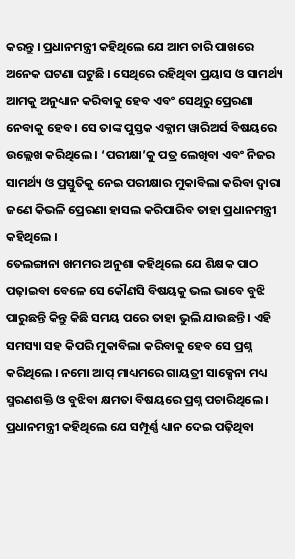କରନ୍ତୁ । ପ୍ରଧାନମନ୍ତ୍ରୀ କହିଥିଲେ ଯେ ଆମ ଚାରି ପାଖରେ ଅନେକ ଘଟଣା ଘଟୁଛି । ସେଥିରେ ରହିଥିବା ପ୍ରୟାସ ଓ ସାମର୍ଥ୍ୟ ଆମକୁ ଅନୁଧ୍ୟାନ କରିବାକୁ ହେବ ଏବଂ ସେଥିରୁ ପ୍ରେରଣା ନେବାକୁ ହେବ । ସେ ତାଙ୍କ ପୁସ୍ତକ ଏକ୍ଜାମ ୱାରିଅର୍ସ ବିଷୟରେ ଉଲ୍ଲେଖ କରିଥିଲେ । ‘ପରୀକ୍ଷା’କୁ ପତ୍ର ଲେଖିବା ଏବଂ ନିଜର ସାମର୍ଥ୍ୟ ଓ ପ୍ରସ୍ତୁତିକୁ ନେଇ ପରୀକ୍ଷାର ମୁକାବିଲା କରିବା ଦ୍ୱାରା ଜଣେ କିଭଳି ପ୍ରେରଣା ହାସଲ କରିପାରିବ ତାହା ପ୍ରଧାନମନ୍ତ୍ରୀ କହିଥିଲେ ।
ତେଲଙ୍ଗାନା ଖମମର ଅନୁଶା କହିଥିଲେ ଯେ ଶିକ୍ଷକ ପାଠ ପଢ଼ାଇବା ବେଳେ ସେ କୌଣସି ବିଷୟକୁ ଭଲ ଭାବେ ବୁଝି ପାରୁଛନ୍ତି କିନ୍ତୁ କିଛି ସମୟ ପରେ ତାହା ଭୁଲି ଯାଉଛନ୍ତି । ଏହି ସମସ୍ୟା ସହ କିପରି ମୁକାବିଲା କରିବାକୁ ହେବ ସେ ପ୍ରଶ୍ନ କରିଥିଲେ । ନମୋ ଆପ୍ ମାଧ୍ୟମରେ ଗାୟତ୍ରୀ ସାକ୍ସେନା ମଧ୍ୟ ସ୍ମରଣଶକ୍ତି ଓ ବୁଝିବା କ୍ଷମତା ବିଷୟରେ ପ୍ରଶ୍ନ ପଚାରିଥିଲେ । ପ୍ରଧାନମନ୍ତ୍ରୀ କହିଥିଲେ ଯେ ସମ୍ପୂର୍ଣ୍ଣ ଧ୍ୟାନ ଦେଇ ପଢ଼ିଥିବା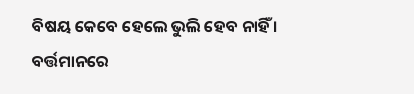ବିଷୟ କେବେ ହେଲେ ଭୁଲି ହେବ ନାହିଁ । ବର୍ତ୍ତମାନରେ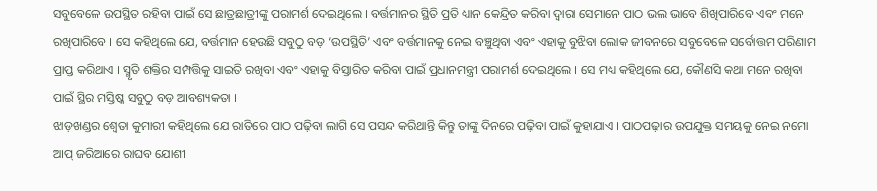ସବୁବେଳେ ଉପସ୍ଥିତ ରହିବା ପାଇଁ ସେ ଛାତ୍ରଛାତ୍ରୀଙ୍କୁ ପରାମର୍ଶ ଦେଇଥିଲେ । ବର୍ତ୍ତମାନର ସ୍ଥିତି ପ୍ରତି ଧ୍ୟାନ କେନ୍ଦ୍ରିତ କରିବା ଦ୍ୱାରା ସେମାନେ ପାଠ ଭଲ ଭାବେ ଶିଖିପାରିବେ ଏବଂ ମନେ ରଖିପାରିବେ । ସେ କହିଥିଲେ ଯେ, ବର୍ତ୍ତମାନ ହେଉଛି ସବୁଠୁ ବଡ଼ ‘ଉପସ୍ଥିତି’ ଏବଂ ବର୍ତ୍ତମାନକୁ ନେଇ ବଞ୍ଚୁଥିବା ଏବଂ ଏହାକୁ ବୁଝିବା ଲୋକ ଜୀବନରେ ସବୁବେଳେ ସର୍ବୋତ୍ତମ ପରିଣାମ ପ୍ରାପ୍ତ କରିଥାଏ । ସ୍ମୃତି ଶକ୍ତିର ସମ୍ପତ୍ତିକୁ ସାଇତି ରଖିବା ଏବଂ ଏହାକୁ ବିସ୍ତାରିତ କରିବା ପାଇଁ ପ୍ରଧାନମନ୍ତ୍ରୀ ପରାମର୍ଶ ଦେଇଥିଲେ । ସେ ମଧ୍ୟ କହିଥିଲେ ଯେ, କୌଣସି କଥା ମନେ ରଖିବା ପାଇଁ ସ୍ଥିର ମସ୍ତିଷ୍କ ସବୁଠୁ ବଡ଼ ଆବଶ୍ୟକତା ।
ଝାଡ଼ଖଣ୍ଡର ଶ୍ବେତା କୁମାରୀ କହିଥିଲେ ଯେ ରାତିରେ ପାଠ ପଢ଼ିବା ଲାଗି ସେ ପସନ୍ଦ କରିଥାନ୍ତି କିନ୍ତୁ ତାଙ୍କୁ ଦିନରେ ପଢ଼ିବା ପାଇଁ କୁହାଯାଏ । ପାଠପଢ଼ାର ଉପଯୁକ୍ତ ସମୟକୁ ନେଇ ନମୋ ଆପ୍ ଜରିଆରେ ରାଘବ ଯୋଶୀ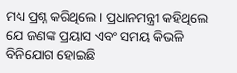ମଧ୍ୟ ପ୍ରଶ୍ନ କରିଥିଲେ । ପ୍ରଧାନମନ୍ତ୍ରୀ କହିଥିଲେ ଯେ ଜଣଙ୍କ ପ୍ରୟାସ ଏବଂ ସମୟ କିଭଳି ବିନିଯୋଗ ହୋଇଛି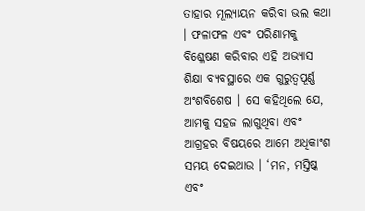ତାହାର ମୂଲ୍ୟାୟନ କରିବା ଭଲ କଥା । ଫଳାଫଳ ଏବଂ ପରିଣାମକୁ ବିଶ୍ଳେଷଣ କରିବାର ଏହି ଅଭ୍ୟାସ ଶିକ୍ଷା ବ୍ୟବସ୍ଥାରେ ଏକ ଗୁରୁତ୍ୱପୂର୍ଣ୍ଣ ଅଂଶବିଶେଷ । ସେ କହିଥିଲେ ଯେ, ଆମକୁ ସହଜ ଲାଗୁଥିବା ଏବଂ ଆଗ୍ରହର ବିଷୟରେ ଆମେ ଅଧିକାଂଶ ସମୟ ଦେଇଥାଉ । ‘ମନ, ମସ୍ତିଷ୍କ ଏବଂ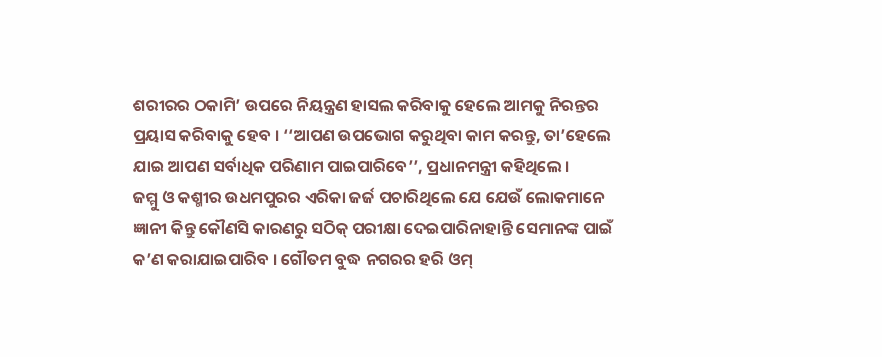ଶରୀରର ଠକାମି’ ଉପରେ ନିୟନ୍ତ୍ରଣ ହାସଲ କରିବାକୁ ହେଲେ ଆମକୁ ନିରନ୍ତର ପ୍ରୟାସ କରିବାକୁ ହେବ । ‘‘ଆପଣ ଉପଭୋଗ କରୁଥିବା କାମ କରନ୍ତୁ, ତା’ହେଲେ ଯାଇ ଆପଣ ସର୍ବାଧିକ ପରିଣାମ ପାଇପାରିବେ’’, ପ୍ରଧାନମନ୍ତ୍ରୀ କହିଥିଲେ ।
ଜମ୍ମୁ ଓ କଶ୍ମୀର ଉଧମପୁରର ଏରିକା ଜର୍ଜ ପଚାରିଥିଲେ ଯେ ଯେଉଁ ଲୋକମାନେ ଜ୍ଞାନୀ କିନ୍ତୁ କୌଣସି କାରଣରୁ ସଠିକ୍ ପରୀକ୍ଷା ଦେଇପାରିନାହାନ୍ତି ସେମାନଙ୍କ ପାଇଁ କ’ଣ କରାଯାଇପାରିବ । ଗୌତମ ବୁଦ୍ଧ ନଗରର ହରି ଓମ୍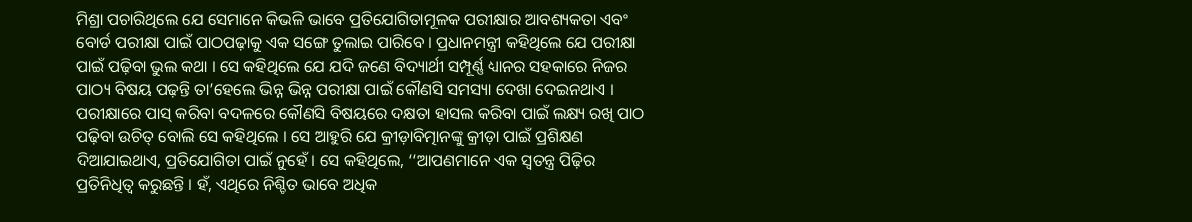ମିଶ୍ରା ପଚାରିଥିଲେ ଯେ ସେମାନେ କିଭଳି ଭାବେ ପ୍ରତିଯୋଗିତାମୂଳକ ପରୀକ୍ଷାର ଆବଶ୍ୟକତା ଏବଂ ବୋର୍ଡ ପରୀକ୍ଷା ପାଇଁ ପାଠପଢ଼ାକୁ ଏକ ସଙ୍ଗେ ତୁଲାଇ ପାରିବେ । ପ୍ରଧାନମନ୍ତ୍ରୀ କହିଥିଲେ ଯେ ପରୀକ୍ଷା ପାଇଁ ପଢ଼ିବା ଭୁଲ କଥା । ସେ କହିଥିଲେ ଯେ ଯଦି ଜଣେ ବିଦ୍ୟାର୍ଥୀ ସମ୍ପୂର୍ଣ୍ଣ ଧ୍ୟାନର ସହକାରେ ନିଜର ପାଠ୍ୟ ବିଷୟ ପଢ଼ନ୍ତି ତା’ହେଲେ ଭିନ୍ନ ଭିନ୍ନ ପରୀକ୍ଷା ପାଇଁ କୌଣସି ସମସ୍ୟା ଦେଖା ଦେଇନଥାଏ । ପରୀକ୍ଷାରେ ପାସ୍ କରିବା ବଦଳରେ କୌଣସି ବିଷୟରେ ଦକ୍ଷତା ହାସଲ କରିବା ପାଇଁ ଲକ୍ଷ୍ୟ ରଖି ପାଠ ପଢ଼ିବା ଉଚିତ୍ ବୋଲି ସେ କହିଥିଲେ । ସେ ଆହୁରି ଯେ କ୍ରୀଡ଼ାବିତ୍ମାନଙ୍କୁ କ୍ରୀଡ଼ା ପାଇଁ ପ୍ରଶିକ୍ଷଣ ଦିଆଯାଇଥାଏ, ପ୍ରତିଯୋଗିତା ପାଇଁ ନୁହେଁ । ସେ କହିଥିଲେ, ‘‘ଆପଣମାନେ ଏକ ସ୍ୱତନ୍ତ୍ର ପିଢ଼ିର ପ୍ରତିନିଧିତ୍ୱ କରୁଛନ୍ତି । ହଁ, ଏଥିରେ ନିଶ୍ଚିତ ଭାବେ ଅଧିକ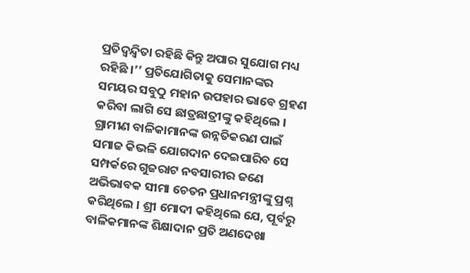ପ୍ରତିଦ୍ୱନ୍ଦ୍ୱିତା ରହିଛି କିନ୍ତୁ ଅପାର ସୁଯୋଗ ମଧ୍ୟ ରହିଛି ।’’ ପ୍ରତିଯୋଗିତାକୁ ସେମାନଙ୍କର ସମୟର ସବୁଠୁ ମହାନ ଉପହାର ଭାବେ ଗ୍ରହଣ କରିବା ଲାଗି ସେ ଛାତ୍ରଛାତ୍ରୀଙ୍କୁ କହିଥିଲେ ।
ଗ୍ରାମୀଣ ବାଳିକାମାନଙ୍କ ଉନ୍ନତିକରଣ ପାଇଁ ସମାଜ କିଭଳି ଯୋଗଦାନ ଦେଇପାରିବ ସେ ସମ୍ପର୍କରେ ଗୁଜରାଟ ନବସାରୀର ଜଣେ ଅଭିଭାବକ ସୀମା ଚେତନ ପ୍ରଧାନମନ୍ତ୍ରୀଙ୍କୁ ପ୍ରଶ୍ନ କରିଥିଲେ । ଶ୍ରୀ ମୋଦୀ କହିଥିଲେ ଯେ, ପୂର୍ବରୁ ବାଳିକମାନଙ୍କ ଶିକ୍ଷାଦାନ ପ୍ରତି ଅଣଦେଖା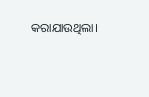କରାଯାଉଥିଲା।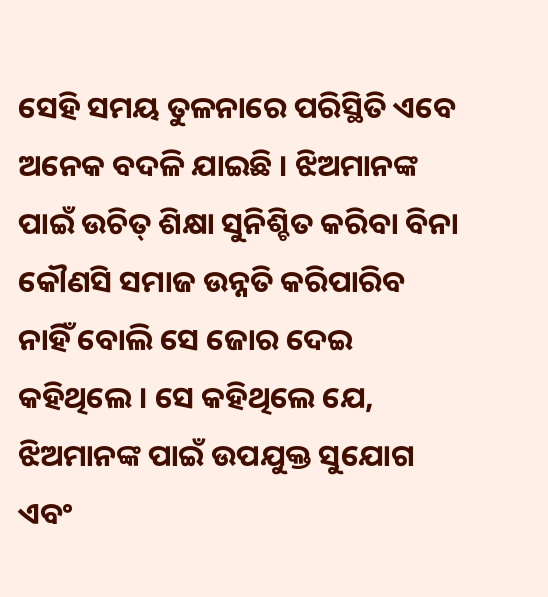ସେହି ସମୟ ତୁଳନାରେ ପରିସ୍ଥିତି ଏବେ ଅନେକ ବଦଳି ଯାଇଛି । ଝିଅମାନଙ୍କ ପାଇଁ ଉଚିତ୍ ଶିକ୍ଷା ସୁନିଶ୍ଚିତ କରିବା ବିନା କୌଣସି ସମାଜ ଉନ୍ନତି କରିପାରିବ ନାହିଁ ବୋଲି ସେ ଜୋର ଦେଇ କହିଥିଲେ । ସେ କହିଥିଲେ ଯେ, ଝିଅମାନଙ୍କ ପାଇଁ ଉପଯୁକ୍ତ ସୁଯୋଗ ଏବଂ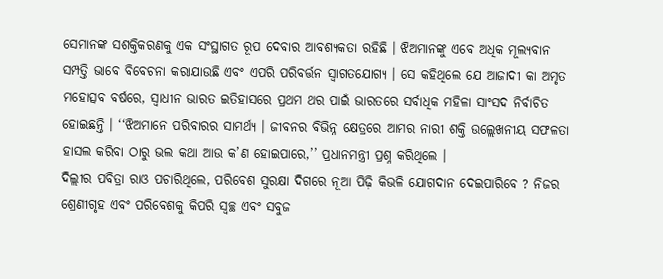ସେମାନଙ୍କ ସଶକ୍ତିକରଣକୁ ଏକ ସଂସ୍ଥାଗତ ରୂପ ଦେବାର ଆବଶ୍ୟକତା ରହିଛି । ଝିଅମାନଙ୍କୁ ଏବେ ଅଧିକ ମୂଲ୍ୟବାନ ସମ୍ପତ୍ତି ଭାବେ ବିବେଚନା କରାଯାଉଛି ଏବଂ ଏପରି ପରିବର୍ତ୍ତନ ସ୍ୱାଗତଯୋଗ୍ୟ । ସେ କହିଥିଲେ ଯେ ଆଜାଦୀ କା ଅମୃତ ମହୋତ୍ସବ ବର୍ଷରେ, ସ୍ୱାଧୀନ ଭାରତ ଇତିହାସରେ ପ୍ରଥମ ଥର ପାଇଁ ଭାରତରେ ସର୍ବାଧିକ ମହିଳା ସାଂସଦ ନିର୍ବାଚିତ ହୋଇଛନ୍ତି । ‘‘ଝିଅମାନେ ପରିବାରର ସାମର୍ଥ୍ୟ । ଜୀବନର ବିଭିନ୍ନ କ୍ଷେତ୍ରରେ ଆମର ନାରୀ ଶକ୍ତି ଉଲ୍ଲେଖନୀୟ ସଫଳତା ହାସଲ କରିବା ଠାରୁ ଭଲ କଥା ଆଉ କ’ଣ ହୋଇପାରେ,’’ ପ୍ରଧାନମନ୍ତ୍ରୀ ପ୍ରଶ୍ନ କରିଥିଲେ ।
ଦିଲ୍ଲୀର ପବିତ୍ରା ରାଓ ପଚାରିଥିଲେ, ପରିବେଶ ସୁରକ୍ଷା ଦିଗରେ ନୂଆ ପିଢ଼ି କିଭଳି ଯୋଗଦାନ ଦେଇପାରିବେ ? ନିଜର ଶ୍ରେଣୀଗୃହ ଏବଂ ପରିବେଶକୁ କିପରି ସ୍ୱଚ୍ଛ ଏବଂ ସବୁଜ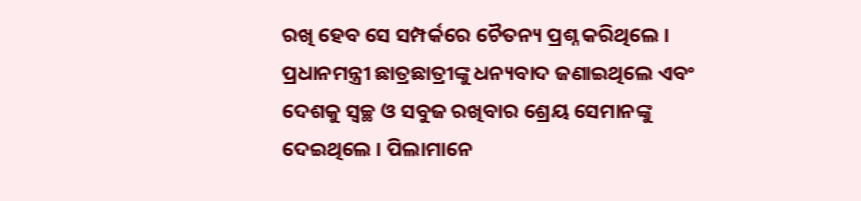ରଖି ହେବ ସେ ସମ୍ପର୍କରେ ଚୈତନ୍ୟ ପ୍ରଶ୍ନ କରିଥିଲେ । ପ୍ରଧାନମନ୍ତ୍ରୀ ଛାତ୍ରଛାତ୍ରୀଙ୍କୁ ଧନ୍ୟବାଦ ଜଣାଇଥିଲେ ଏବଂ ଦେଶକୁ ସ୍ୱଚ୍ଛ ଓ ସବୁଜ ରଖିବାର ଶ୍ରେୟ ସେମାନଙ୍କୁ ଦେଇଥିଲେ । ପିଲାମାନେ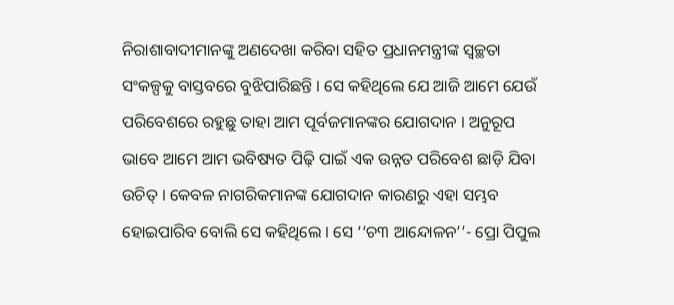ନିରାଶାବାଦୀମାନଙ୍କୁ ଅଣଦେଖା କରିବା ସହିତ ପ୍ରଧାନମନ୍ତ୍ରୀଙ୍କ ସ୍ୱଚ୍ଛତା ସଂକଳ୍ପକୁ ବାସ୍ତବରେ ବୁଝିପାରିଛନ୍ତି । ସେ କହିଥିଲେ ଯେ ଆଜି ଆମେ ଯେଉଁ ପରିବେଶରେ ରହୁଛୁ ତାହା ଆମ ପୂର୍ବଜମାନଙ୍କର ଯୋଗଦାନ । ଅନୁରୂପ ଭାବେ ଆମେ ଆମ ଭବିଷ୍ୟତ ପିଢ଼ି ପାଇଁ ଏକ ଉନ୍ନତ ପରିବେଶ ଛାଡ଼ି ଯିବା ଉଚିତ୍ । କେବଳ ନାଗରିକମାନଙ୍କ ଯୋଗଦାନ କାରଣରୁ ଏହା ସମ୍ଭବ ହୋଇପାରିବ ବୋଲି ସେ କହିଥିଲେ । ସେ ‘‘ଚ୩ ଆନ୍ଦୋଳନ’’- ପ୍ରୋ ପିପୁଲ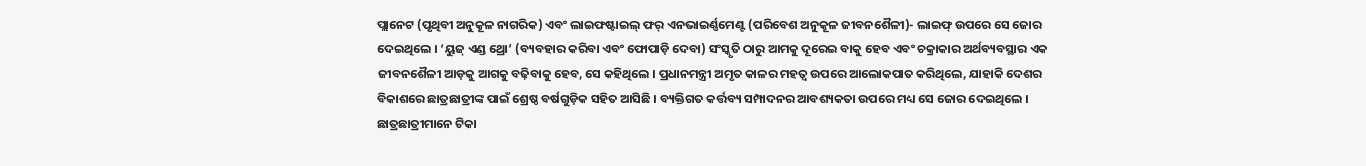ପ୍ଲାନେଟ (ପୃଥିବୀ ଅନୁକୂଳ ନାଗରିକ) ଏବଂ ଲାଇଫଷ୍ଟାଇଲ୍ ଫର୍ ଏନଭାଇର୍ଣ୍ଣମେଣ୍ଟ (ପରିବେଶ ଅନୁକୂଳ ଜୀବନଶୈଳୀ)- ଲାଇଫ୍ ଉପରେ ସେ ଜୋର ଦେଇଥିଲେ । ‘ୟୁଜ୍ ଏଣ୍ଡ ଥ୍ରୋ’ (ବ୍ୟବହାର କରିବା ଏବଂ ଫୋପାଡ଼ି ଦେବା) ସଂସ୍କୃତି ଠାରୁ ଆମକୁ ଦୂରେଇ ବାକୁ ହେବ ଏବଂ ଚକ୍ରାକାର ଅର୍ଥବ୍ୟବସ୍ଥାର ଏକ ଜୀବନଶୈଳୀ ଆଡ଼କୁ ଆଗକୁ ବଢ଼ିବାକୁ ହେବ, ସେ କହିଥିଲେ । ପ୍ରଧାନମନ୍ତ୍ରୀ ଅମୃତ କାଳର ମହତ୍ୱ ଉପରେ ଆଲୋକପାତ କରିଥିଲେ, ଯାହାକି ଦେଶର ବିକାଶରେ ଛାତ୍ରଛାତ୍ରୀଙ୍କ ପାଇଁ ଶ୍ରେଷ୍ଠ ବର୍ଷଗୁଡ଼ିକ ସହିତ ଆସିଛି । ବ୍ୟକ୍ତିଗତ କର୍ତ୍ତବ୍ୟ ସମ୍ପାଦନର ଆବଶ୍ୟକତା ଉପରେ ମଧ୍ୟ ସେ ଜୋର ଦେଇଥିଲେ । ଛାତ୍ରଛାତ୍ରୀମାନେ ଟିକା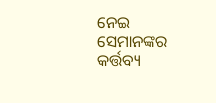ନେଇ ସେମାନଙ୍କର କର୍ତ୍ତବ୍ୟ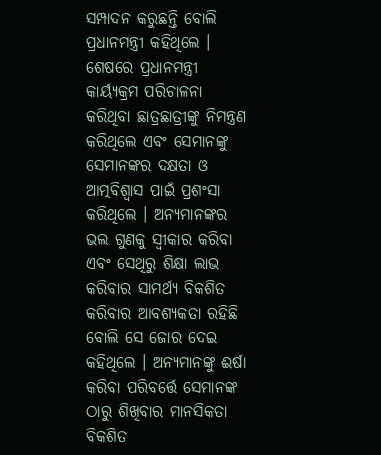ସମ୍ପାଦନ କରୁଛନ୍ତି ବୋଲି ପ୍ରଧାନମନ୍ତ୍ରୀ କହିଥିଲେ ।
ଶେଷରେ ପ୍ରଧାନମନ୍ତ୍ରୀ କାର୍ୟ୍ୟକ୍ରମ ପରିଚାଳନା କରିଥିବା ଛାତ୍ରଛାତ୍ରୀଙ୍କୁ ନିମନ୍ତ୍ରଣ କରିଥିଲେ ଏବଂ ସେମାନଙ୍କୁ ସେମାନଙ୍କର ଦକ୍ଷତା ଓ ଆତ୍ମବିଶ୍ୱାସ ପାଇଁ ପ୍ରଶଂସା କରିଥିଲେ । ଅନ୍ୟମାନଙ୍କର ଭଲ ଗୁଣକୁ ସ୍ୱୀକାର କରିବା ଏବଂ ସେଥିରୁ ଶିକ୍ଷା ଲାଭ କରିବାର ସାମର୍ଥ୍ୟ ବିକଶିତ କରିବାର ଆବଶ୍ୟକତା ରହିଛି ବୋଲି ସେ ଜୋର ଦେଇ କହିଥିଲେ । ଅନ୍ୟମାନଙ୍କୁ ଈର୍ଷା କରିବା ପରିବର୍ତ୍ତେ ସେମାନଙ୍କ ଠାରୁ ଶିଖିବାର ମାନସିକତା ବିକଶିତ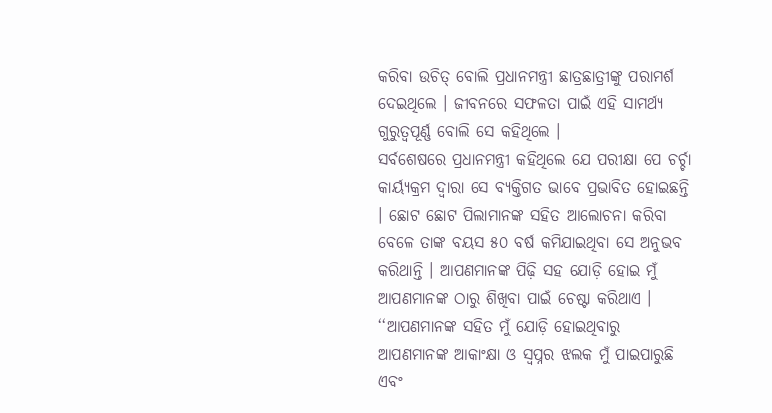କରିବା ଉଚିତ୍ ବୋଲି ପ୍ରଧାନମନ୍ତ୍ରୀ ଛାତ୍ରଛାତ୍ରୀଙ୍କୁ ପରାମର୍ଶ ଦେଇଥିଲେ । ଜୀବନରେ ସଫଳତା ପାଇଁ ଏହି ସାମର୍ଥ୍ୟ ଗୁରୁତ୍ୱପୂର୍ଣ୍ଣ ବୋଲି ସେ କହିଥିଲେ ।
ସର୍ବଶେଷରେ ପ୍ରଧାନମନ୍ତ୍ରୀ କହିଥିଲେ ଯେ ପରୀକ୍ଷା ପେ ଚର୍ଚ୍ଚା କାର୍ୟ୍ୟକ୍ରମ ଦ୍ୱାରା ସେ ବ୍ୟକ୍ତିଗତ ଭାବେ ପ୍ରଭାବିତ ହୋଇଛନ୍ତି । ଛୋଟ ଛୋଟ ପିଲାମାନଙ୍କ ସହିତ ଆଲୋଚନା କରିବା ବେଳେ ତାଙ୍କ ବୟସ ୫୦ ବର୍ଷ କମିଯାଇଥିବା ସେ ଅନୁଭବ କରିଥାନ୍ତି । ଆପଣମାନଙ୍କ ପିଢ଼ି ସହ ଯୋଡ଼ି ହୋଇ ମୁଁ ଆପଣମାନଙ୍କ ଠାରୁ ଶିଖିବା ପାଇଁ ଚେଷ୍ଟା କରିଥାଏ । ‘‘ଆପଣମାନଙ୍କ ସହିତ ମୁଁ ଯୋଡ଼ି ହୋଇଥିବାରୁ ଆପଣମାନଙ୍କ ଆକାଂକ୍ଷା ଓ ସ୍ୱପ୍ନର ଝଲକ ମୁଁ ପାଇପାରୁଛି ଏବଂ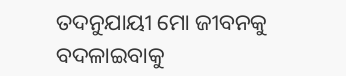ତଦନୁଯାୟୀ ମୋ ଜୀବନକୁ ବଦଳାଇବାକୁ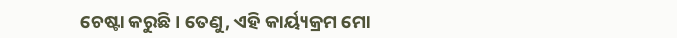ଚେଷ୍ଟା କରୁଛି । ତେଣୁ, ଏହି କାର୍ୟ୍ୟକ୍ରମ ମୋ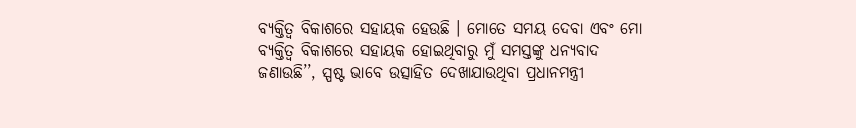ବ୍ୟକ୍ତିତ୍ୱ ବିକାଶରେ ସହାୟକ ହେଉଛି । ମୋତେ ସମୟ ଦେବା ଏବଂ ମୋ ବ୍ୟକ୍ତିତ୍ୱ ବିକାଶରେ ସହାୟକ ହୋଇଥିବାରୁ ମୁଁ ସମସ୍ତଙ୍କୁ ଧନ୍ୟବାଦ ଜଣାଉଛି’’, ସ୍ପଷ୍ଟ ଭାବେ ଉତ୍ସାହିତ ଦେଖାଯାଉଥିବା ପ୍ରଧାନମନ୍ତ୍ରୀ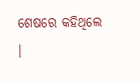ଶେଷରେ କହିଥିଲେ ।